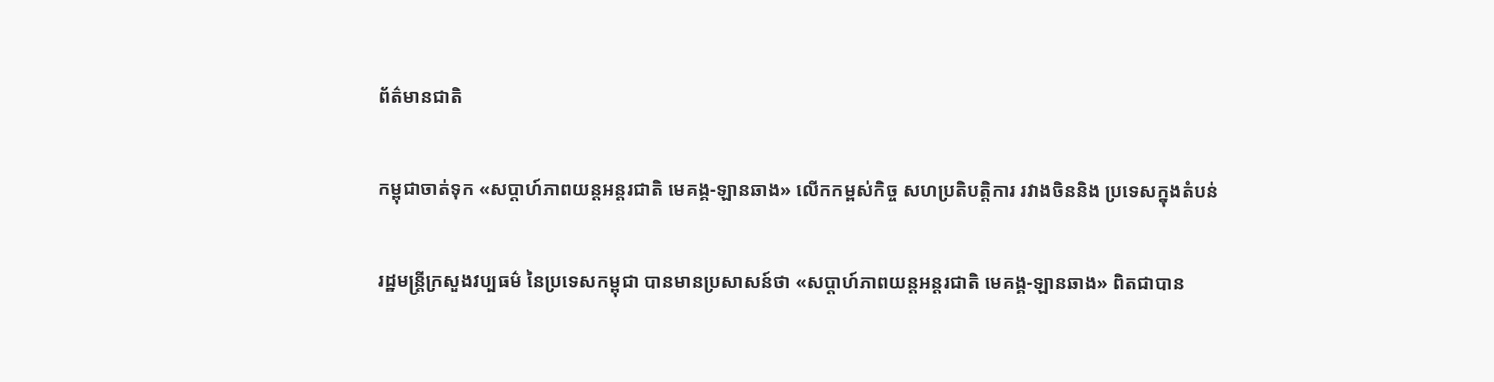ព័ត៌មានជាតិ

កម្ពុជាចាត់ទុក «សប្តាហ៍ភាពយន្តអន្តរជាតិ មេគង្គ-ឡានឆាង» លើកកម្ពស់កិច្ច សហប្រតិបត្តិការ រវាងចិននិង ប្រទេសក្នុងតំបន់

រដ្ឋមន្ត្រីក្រសួងវប្បធម៌ នៃប្រទេសកម្ពុជា បានមានប្រសាសន៍ថា «សប្តាហ៍ភាពយន្តអន្តរជាតិ មេគង្គ-ឡានឆាង» ពិតជាបាន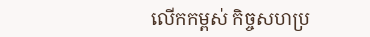លើកកម្ពស់ កិច្ចសហប្រ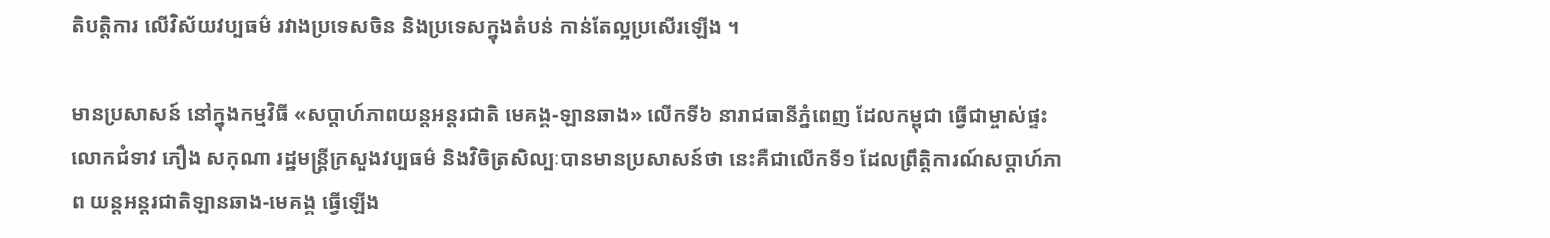តិបត្តិការ លើវិស័យវប្បធម៌ រវាងប្រទេសចិន និងប្រទេសក្នុងតំបន់ កាន់តែល្អប្រសើរឡើង ។

មានប្រសាសន៍ នៅក្នុងកម្មវិធី «សប្តាហ៍ភាពយន្តអន្តរជាតិ មេគង្គ-ឡានឆាង» លើកទី៦ នារាជធានីភ្នំពេញ ដែលកម្ពុជា ធ្វើជាម្ចាស់ផ្ទះ លោកជំទាវ ភឿង សកុណា រដ្ឋមន្ត្រីក្រសួងវប្បធម៌ និងវិចិត្រសិល្បៈបានមានប្រសាសន៍ថា នេះគឺជាលើកទី១ ដែលព្រឹត្តិការណ៍សប្តាហ៍ភាព យន្តអន្តរជាតិឡានឆាង-មេគង្គ ធ្វើឡើង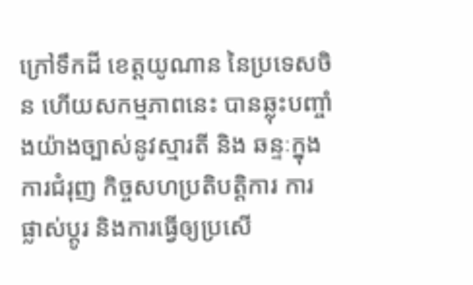ក្រៅទឹកដី ខេត្តយូណាន នៃប្រទេសចិន ហើយសកម្មភាពនេះ បានឆ្លុះបញ្ចាំងយ៉ាងច្បាស់នូវស្មារតី និង ឆន្ទៈក្នុងការជំរុញ កិច្ចសហប្រតិបត្តិការ ការផ្លាស់ប្តូរ និងការធ្វើឲ្យប្រសើ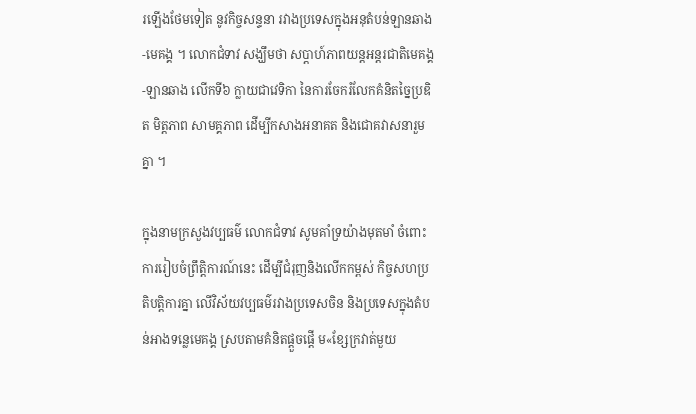រឡើងថែមទៀត នូវកិច្ចសន្ទនា រវាងប្រទេសក្នុងអនុតំបន់ឡានឆាង-មេគង្គ ។ លោកជំទាវ សង្ឃឹមថា សប្តាហ៍ភាពយន្តអន្តរជាតិមេគង្គ-ឡានឆាង លើកទី៦ ក្លាយជាវេទិកា នៃការចែករំលែកគំនិតច្នៃប្រឌិត មិត្តភាព សាមគ្គភាព ដើម្បីកសាងអនាគត និងជោគវាសនារួមគ្នា ។

ក្នុងនាមក្រសួងវប្បធម៌ លោកជំទាវ សូមគាំទ្រយ៉ាងមុតមាំ ចំពោះការរៀបចំព្រឹត្តិការណ៍នេះ ដើម្បីជំរុញនិងលើកកម្ពស់ កិច្ចសហប្រតិបត្តិការគ្នា លើវិស័យវប្បធម៌រវាងប្រទេសចិន និងប្រទេសក្នុងតំបន់អាងទន្លេមេគង្គ ស្របតាមគំនិតផ្តួចផ្តើ ម«ខ្សែក្រវាត់មួយ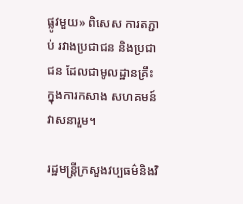ផ្លូវមួយ» ពិសេស ការតភ្ជាប់ រវាងប្រជាជន និងប្រជាជន ដែលជាមូលដ្ឋានគ្រឹះ ក្នុងការកសាង សហគមន៍វាសនារួម។

រដ្ឋមន្ត្រីក្រសួងវប្បធម៌និងវិ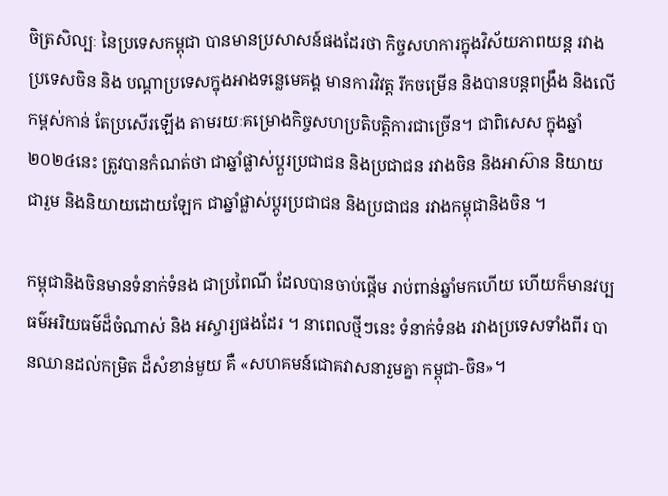ចិត្រសិល្បៈ នៃប្រទេសកម្ពុជា បានមានប្រសាសន៍ផងដែរថា កិច្ចសហការក្នុងវិស័យភាពយន្ត រវាងប្រទេសចិន និង បណ្តាប្រទេសក្នុងអាងទន្លេមេគង្គ មានការវិវត្ត រីកចម្រើន និងបានបន្តពង្រឹង និងលើកម្ពស់កាន់ តែប្រសើរឡើង តាមរយៈគម្រោងកិច្ចសហប្រតិបត្តិការជាច្រើន។ ជាពិសេស ក្នុងឆ្នាំ២០២៤នេះ ត្រូវបានកំណត់ថា ជាឆ្នាំផ្លាស់ប្តួរប្រជាជន និងប្រជាជន រវាងចិន និងអាស៊ាន និយាយជារួម និងនិយាយដោយឡែក ជាឆ្នាំផ្លាស់ប្តូរប្រជាជន និងប្រជាជន រវាងកម្ពុជានិងចិន ។

កម្ពុជានិងចិនមានទំនាក់ទំនង ជាប្រពៃណី ដែលបានចាប់ផ្តើម រាប់ពាន់ឆ្នាំមកហើយ ហើយក៏មានវប្បធម៌អរិយធម៌ដ៏ចំណាស់ និង អស្ចារ្យផងដែរ ។ នាពេលថ្មីៗនេះ ទំនាក់ទំនង រវាងប្រទេសទាំងពីរ បានឈានដល់កម្រិត ដ៏សំខាន់មួយ គឺ «សហគមន៍ជោគវាសនារួមគ្នា កម្ពុជា-ចិន»។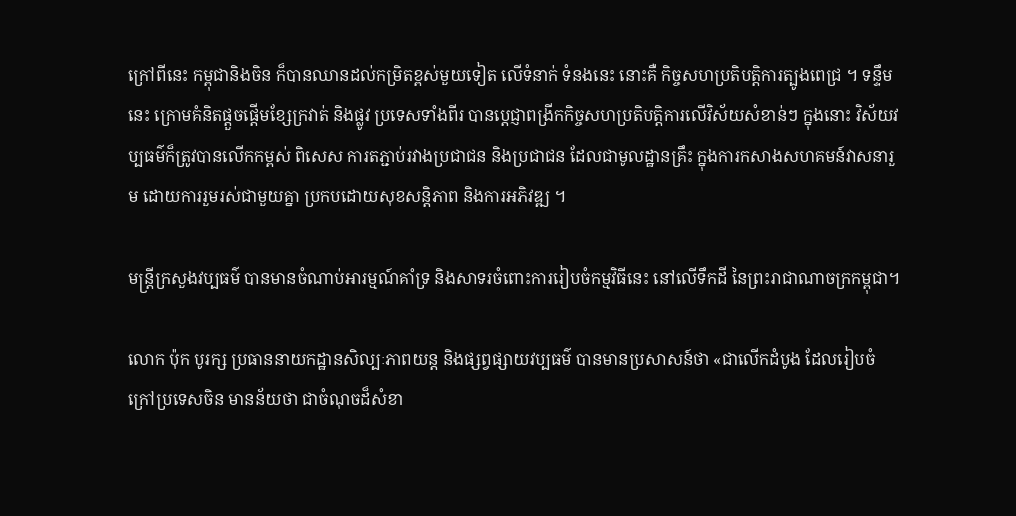ក្រៅពីនេះ កម្ពុជានិងចិន ក៏បានឈានដល់កម្រិតខ្ពស់មួយទៀត លើទំនាក់ ទំនងនេះ នោះគឺ កិច្ចសហប្រតិបត្តិការត្បូងពេជ្រ ។ ទន្ទឹមនេះ ក្រោមគំនិតផ្តួចផ្តើមខ្សែក្រវាត់ និងផ្លូវ ប្រទេសទាំងពីរ បានប្តេជ្ញាពង្រីកកិច្ចសហប្រតិបត្តិការលើវិស័យសំខាន់ៗ ក្នុងនោះ វិស័យវប្បធម៌ក៏ត្រូវបានលើកកម្ពស់ ពិសេស ការតភ្ជាប់រវាងប្រជាជន និងប្រជាជន ដែលជាមូលដ្ឋានគ្រឹះ ក្នុងការកសាងសហគមន៍វាសនារួម ដោយការរួមរស់ជាមួយគ្នា ប្រកបដោយសុខសន្តិភាព និងការអភិវឌ្ឍ ។

មន្ត្រីក្រសួងវប្បធម៌ បានមានចំណាប់អារម្មណ៍គាំទ្រ និងសាទរចំពោះការរៀបចំកម្មវិធីនេះ នៅលើទឹកដី នៃព្រះរាជាណាចក្រកម្ពុជា។

លោក ប៉ុក បូរក្ស ប្រធាននាយកដ្ឋានសិល្បៈភាពយន្ត និងផ្សព្វផ្សាយវប្បធម៌ បានមានប្រសាសន៍ថា «ជាលើកដំបូង ដែលរៀបចំក្រៅប្រទេសចិន មានន័យថា ជាចំណុចដ៏សំខា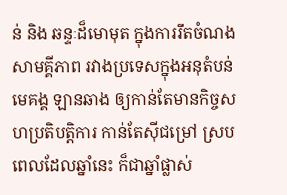ន់ និង ឆន្ទៈដ៏មោមុត ក្នុងការរឹតចំណងសាមគ្គីភាព រវាងប្រទេសក្នុងអនុតំបន់មេគង្គ ឡានឆាង ឲ្យកាន់តែមានកិច្ចសហប្រតិបត្តិការ កាន់តែស៊ីជម្រៅ ស្របពេលដែលឆ្នាំនេះ ក៏ជាឆ្នាំផ្លាស់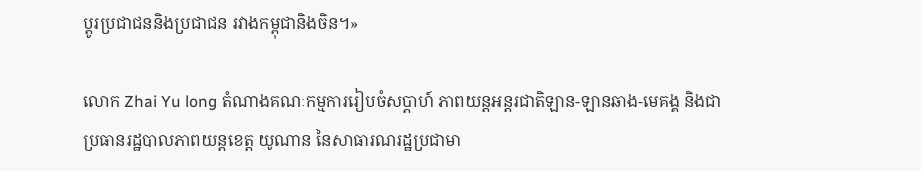ប្តូរប្រជាជននិងប្រជាជន រវាងកម្ពុជានិងចិន។»

លោក Zhai Yu long តំណាងគណៈកម្មការរៀបចំសប្តាហ៍ ភាពយន្តអន្តរជាតិឡាន-ឡានឆាង-មេគង្គ និងជា ប្រធានរដ្ឋបាលភាពយន្តខេត្ត យូណាន នៃសាធារណរដ្ឋប្រជាមា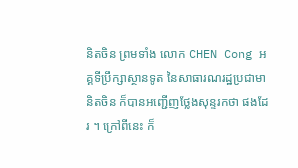និតចិន ព្រមទាំង លោក CHEN Cong អគ្គទីប្រឹក្សាស្ថានទូត នៃសាធារណរដ្ឋប្រជាមានិតចិន ក៏បានអញ្ជើញថ្លែងសុន្ទរកថា ផងដែរ ។ ក្រៅពីនេះ ក៏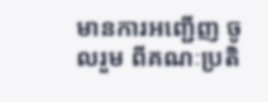មានការអញ្ជើញ ចូលរួម ពីគណៈប្រតិ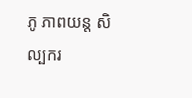ភូ ភាពយន្ត សិល្បករ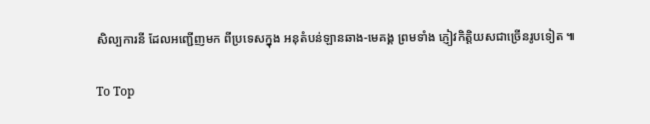សិល្បការនី ដែលអញ្ជើញមក ពីប្រទេសក្នុង អនុតំបន់ឡានឆាង-មេគង្គ ព្រមទាំង ភ្ញៀវកិត្តិយសជាច្រើនរូបទៀត ៕

To Top